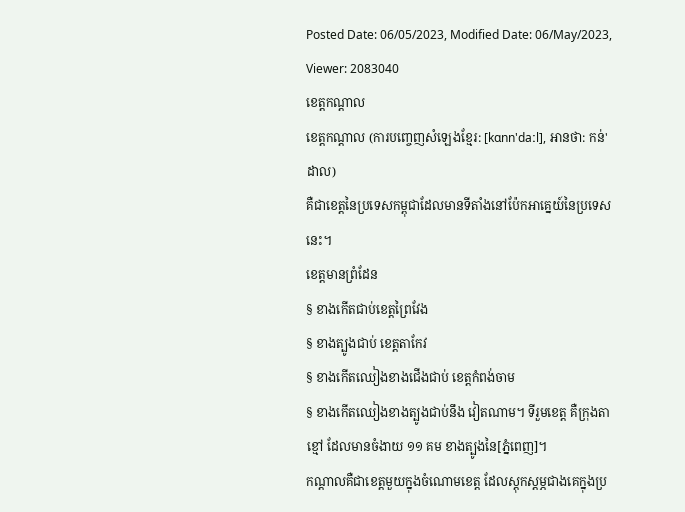Posted Date: 06/05/2023, Modified Date: 06/May/2023, Viewer: 2083040
ខេត្តកណ្ដាល
ខេត្តកណ្ដាល (ការបញ្ចេញសំឡេងខ្មែរ: [kɑnn'daːl], អានថា: កន់'ដាល)
គឺជាខេត្តនៃប្រទេសកម្ពុជាដែលមានទីតាំងនៅប៉ែកអាគ្នេយ៍នៃប្រទេសនេះ។
ខេត្តមានព្រំដែន
§ ខាងកើតជាប់ខេត្តព្រៃវែង
§ ខាងត្បូងជាប់ ខេត្តតាកែវ
§ ខាងកើតឈៀងខាងជើងជាប់ ខេត្តកំពង់ចាម
§ ខាងកើតឈៀងខាងត្បូងជាប់នឹង វៀតណាម។ ទីរួមខេត្ត គឺក្រុងតាខ្មៅ ដែលមានចំងាយ ១១ គម ខាងត្បូងនៃ[ភ្នំពេញ]។
កណ្ដាលគឺជាខេត្តមួយក្នុងចំណោមខេត្ត ដែលស្ដុកស្ដម្ភជាងគេក្នុងប្រ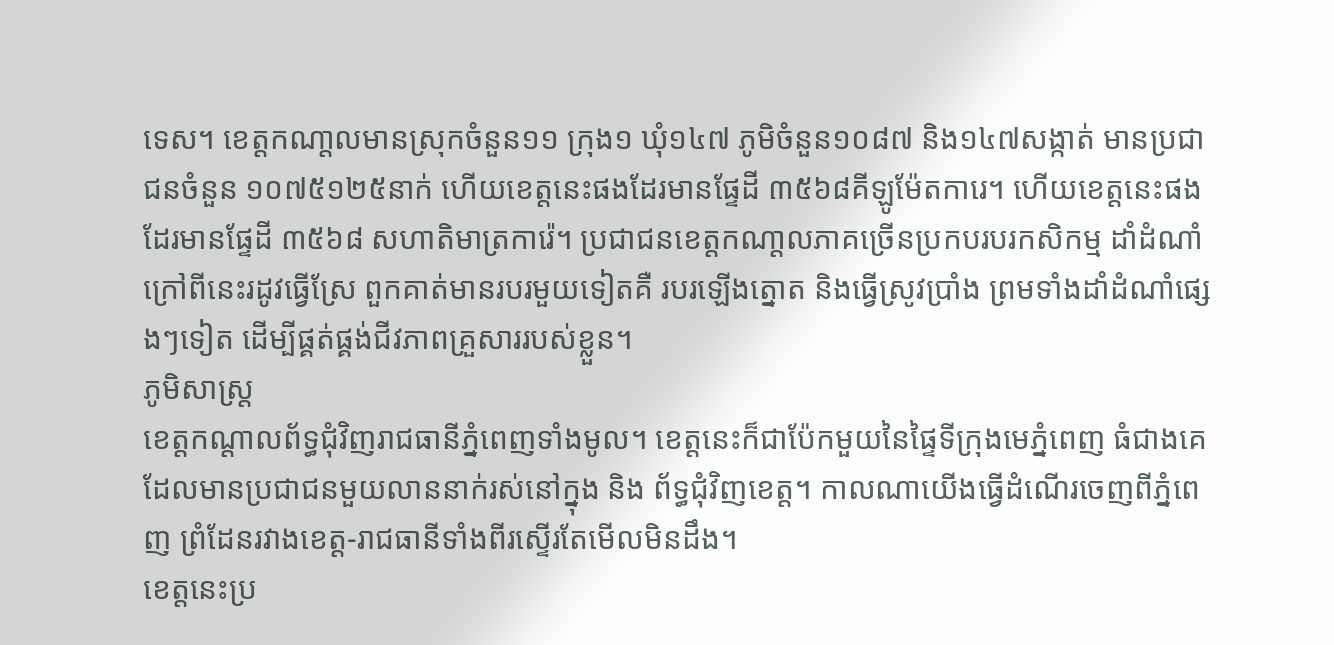ទេស។ ខេត្តកណា្តលមានស្រុកចំនួន១១ ក្រុង១ ឃុំ១៤៧ ភូមិចំនួន១០៨៧ និង១៤៧សង្កាត់ មានប្រជាជនចំនួន ១០៧៥១២៥នាក់ ហើយខេត្តនេះផងដែរមានផែ្ទដី ៣៥៦៨គីឡូម៉ែតការេ។ ហើយខេត្តនេះផងដែរមានផែ្ទដី ៣៥៦៨ សហាតិមាត្រការ៉េ។ ប្រជាជនខេត្តកណា្តលភាគច្រើនប្រកបរបរកសិកម្ម ដាំដំណាំ ក្រៅពីនេះរដូវធើ្វស្រែ ពួកគាត់មានរបរមួយទៀតគឺ របរឡើងត្នោត និងធើ្វស្រូវប្រាំង ព្រមទាំងដាំដំណាំផ្សេងៗទៀត ដើម្បីផ្គត់ផ្គង់ជីវភាពគ្រួសាររបស់ខ្លួន។
ភូមិសាស្ត្រ
ខេត្តកណ្ដាលព័ទ្ធជុំវិញរាជធានីភ្នំពេញទាំងមូល។ ខេត្តនេះក៏ជាប៉ែកមួយនៃផ្ទៃទីក្រុងមេភ្នំពេញ ធំជាងគេដែលមានប្រជាជនមួយលាននាក់រស់នៅក្នុង និង ព័ទ្ធជុំវិញខេត្ត។ កាលណាយើងធ្វើដំណើរចេញពីភ្នំពេញ ព្រំដែនរវាងខេត្ត-រាជធានីទាំងពីរស្ទើរតែមើលមិនដឹង។
ខេត្តនេះប្រ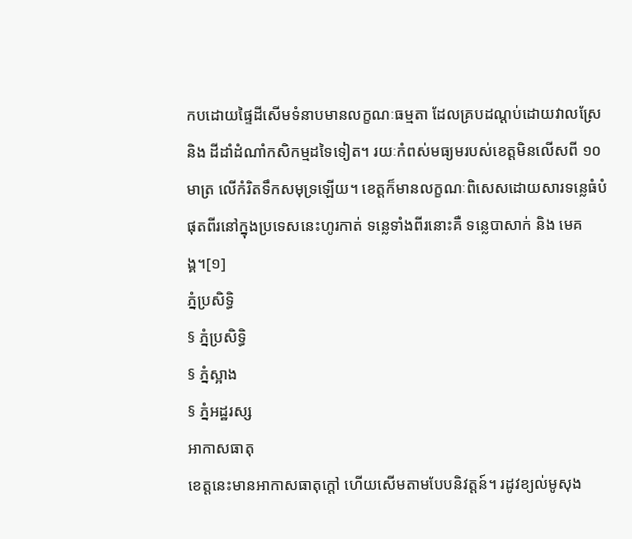កបដោយផ្ទៃដីសើមទំនាបមានលក្ខណៈធម្មតា ដែលគ្របដណ្ដប់ដោយវាលស្រែ និង ដីដាំដំណាំកសិកម្មដទៃទៀត។ រយៈកំពស់មធ្យមរបស់ខេត្តមិនលើសពី ១០ មាត្រ លើកំរិតទឹកសមុទ្រឡើយ។ ខេត្តក៏មានលក្ខណៈពិសេសដោយសារទន្លេធំបំផុតពីរនៅក្នុងប្រទេសនេះហូរកាត់ ទន្លេទាំងពីរនោះគឺ ទន្លេបាសាក់ និង មេគង្គ។[១]
ភ្នំប្រសិទិ្ធ
§ ភ្នំប្រសិទ្ធិ
§ ភ្នំស្អាង
§ ភ្នំអដ្ឋរស្ស
អាកាសធាតុ
ខេត្តនេះមានអាកាសធាតុក្ដៅ ហើយសើមតាមបែបនិវត្តន៍។ រដូវខ្យល់មូសុង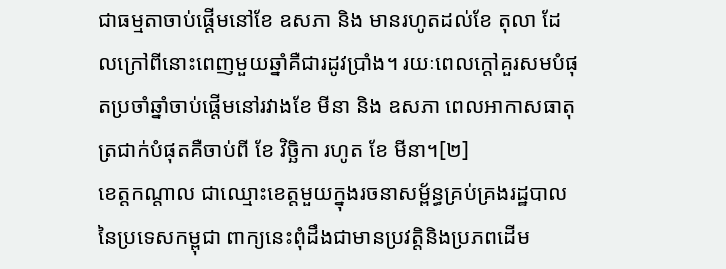ជាធម្មតាចាប់ផ្ដើមនៅខែ ឧសភា និង មានរហូតដល់ខែ តុលា ដែលក្រៅពីនោះពេញមួយឆ្នាំគឺជារដូវប្រាំង។ រយៈពេលក្ដៅគួរសមបំផុតប្រចាំឆ្នាំចាប់ផ្ដើមនៅរវាងខែ មីនា និង ឧសភា ពេលអាកាសធាតុត្រជាក់បំផុតគឺចាប់ពី ខែ វិច្ឆិកា រហូត ខែ មីនា។[២]
ខេត្តកណ្តាល ជាឈ្មោះខេត្តមួយក្នុងរចនាសម្ព័ន្ធគ្រប់គ្រងរដ្ឋបាល នៃប្រទេសកម្ពុជា ពាក្យនេះពុំដឹងជាមានប្រវត្តិនិងប្រភពដើម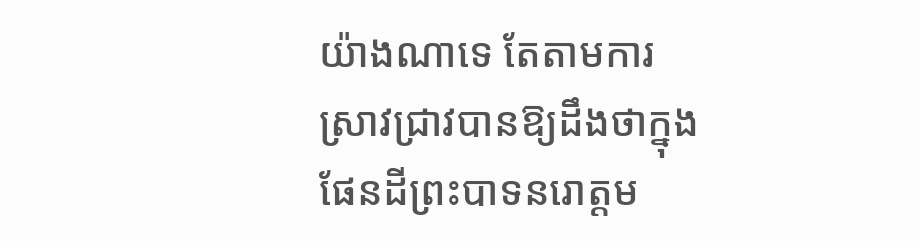យ៉ាងណាទេ តែតាមការស្រាវជ្រាវបានឱ្យដឹងថាក្នុងផែនដីព្រះបាទនរោត្តម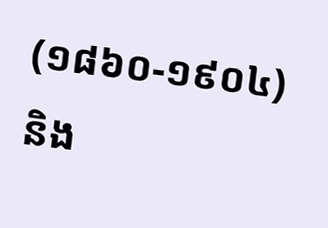(១៨៦០-១៩០៤) និង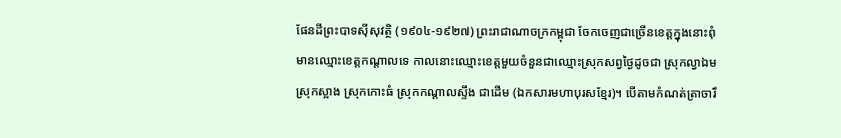ផែនដីព្រះបាទស៊ីសុវត្ថិ (១៩០៤-១៩២៧) ព្រះរាជាណាចក្រកម្ពុជា ចែកចេញជាច្រើនខេត្តក្នុងនោះពុំមានឈ្មោះខេត្តកណ្តាលទេ កាលនោះឈ្មោះខេត្តមួយចំនួនជាឈ្មោះស្រុកសព្វថ្ងៃដូចជា ស្រុកល្វាឯម ស្រុកស្អាង ស្រុកកោះធំ ស្រុកកណ្តាលស្ទឹង ជាដើម (ឯកសារមហាបុរសខ្មែរ)។ បើតាមកំណត់ត្រាចារឹ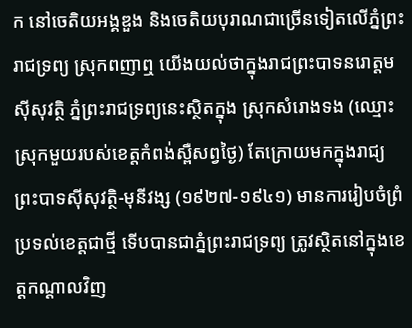ក នៅចេតិយអង្គឌួង និងចេតិយបុរាណជាច្រើនទៀតលើភ្នំព្រះរាជទ្រព្យ ស្រុកពញាឮ យើងយល់ថាក្នុងរាជព្រះបាទនរោត្តម ស៊ីសុវត្ថិ ភ្នំព្រះរាជទ្រព្យនេះស្ថិតក្នុង ស្រុកសំរោងទង (ឈ្មោះស្រុកមួយរបស់ខេត្តកំពង់ស្ពឺសព្វថ្ងៃ) តែក្រោយមកក្នុងរាជ្យព្រះបាទស៊ីសុវត្ថិ-មុនីវង្ស (១៩២៧-១៩៤១) មានការរៀបចំព្រំប្រទល់ខេត្តជាថ្មី ទើបបានជាភ្នំព្រះរាជទ្រព្យ ត្រូវស្ថិតនៅក្នុងខេត្តកណ្តាលវិញ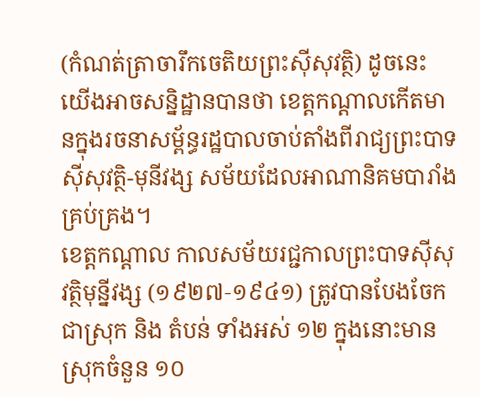(កំណត់ត្រាចារឹកចេតិយព្រះស៊ីសុវត្ថិ) ដូចនេះ យើងអាចសន្និដ្ឋានបានថា ខេត្តកណ្តាលកើតមានក្នុងរចនាសម្ព័ន្ធរដ្ឋបាលចាប់តាំងពីរាជ្យព្រះបាទស៊ីសុវត្ថិ-មុនីវង្ស សម័យដែលអាណានិគមបារាំងគ្រប់គ្រង។
ខេត្តកណ្ដាល កាលសម័យរជ្ជកាលព្រះបាទស៊ីសុវត្ថិមុន្នីវង្ស (១៩២៧‑១៩៤១) ត្រូវបានបែងចែកជាស្រុក និង តំបន់ ទាំងអស់ ១២ ក្នុងនោះមានស្រុកចំនួន ១០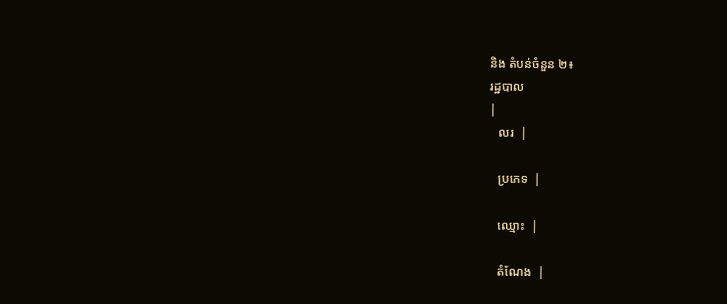និង តំបន់ចំនួន ២៖
រដ្ឋបាល
|
   លរ  |

   ប្រភេទ  |

   ឈ្មោះ  |

   តំណែង  |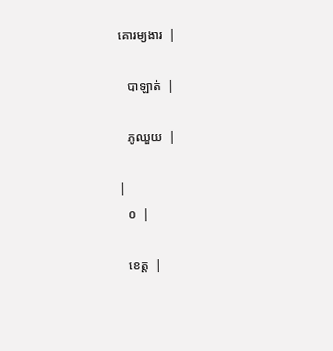គោរម្យងារ  |

   បាឡាត់  |

   ភូឈួយ  |

|
   ០  |

   ខេត្ត  |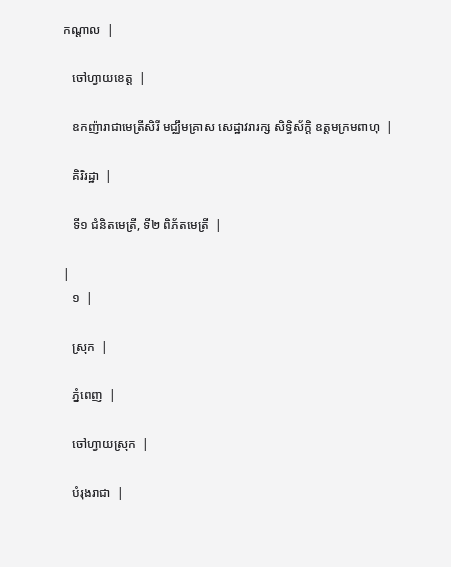កណ្ដាល  |

   ចៅហ្វាយខេត្ត  |

   ឧកញ៉ារាជាមេត្រីសិរី មជ្ឈឹមគ្រាស សេដ្ឋាវរារក្ស សិទ្ធិស័ក្តិ ឧត្ដមក្រមពាហុ  |

   គិរិរដ្ឋា  |

   ទី១ ជំនិតមេត្រី, ទី២ ពិភ័តមេត្រី  |

|
   ១  |

   ស្រុក  |

   ភ្នំពេញ  |

   ចៅហ្វាយស្រុក  |

   បំរុងរាជា  |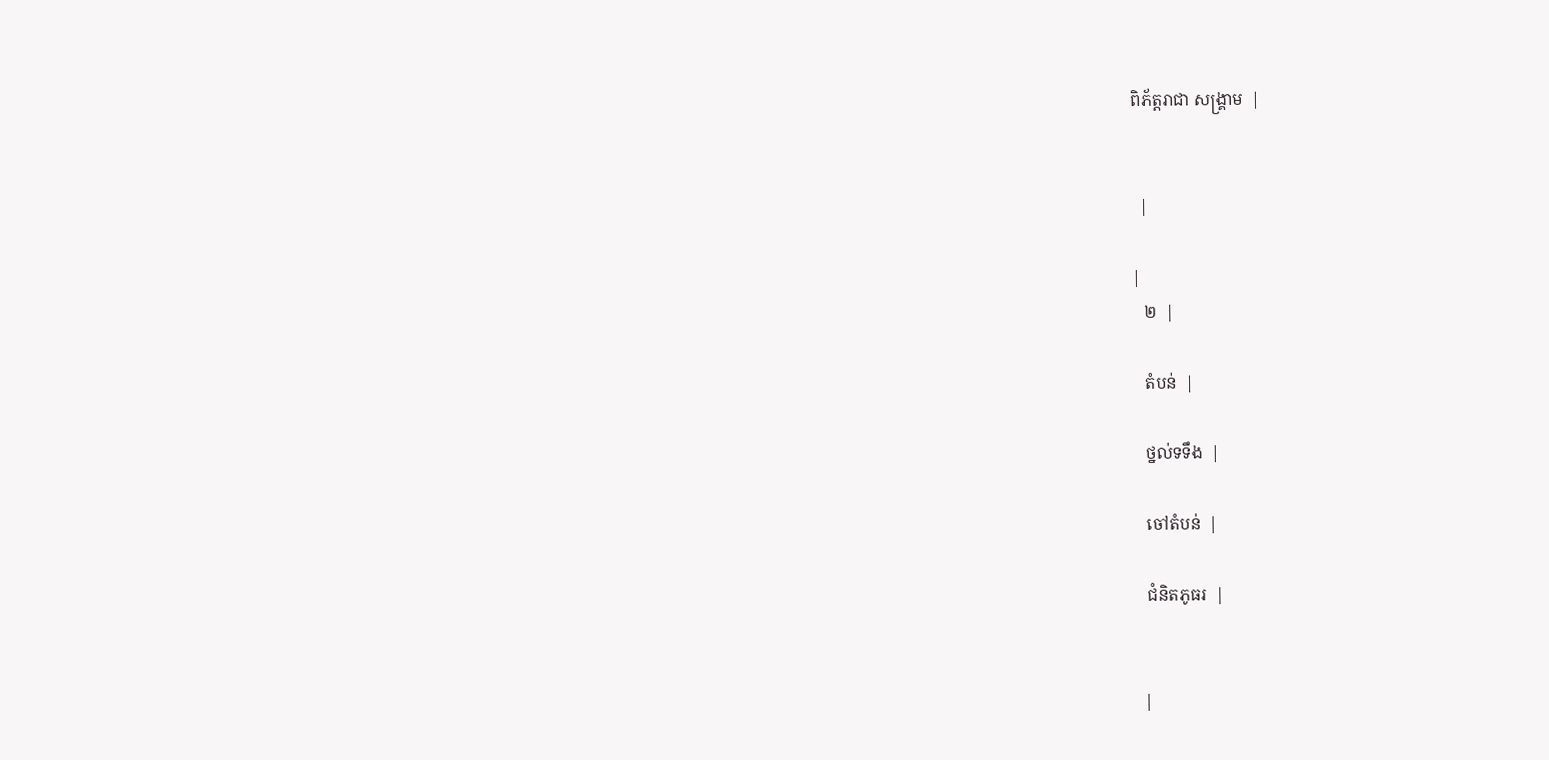ពិភ័ត្តរាជា សង្គ្រាម  |


  |

|
   ២  |

   តំបន់  |

   ថ្នល់ទទឹង  |

   ចៅតំបន់  |

   ជំនិតភូធរ  |


  |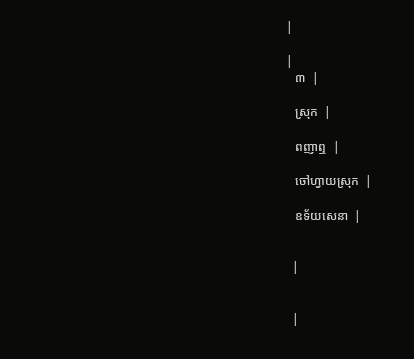|

|
   ៣  |

   ស្រុក  |

   ពញាឮ  |

   ចៅហ្វាយស្រុក  |

   ឧទ័យសេនា  |


  |


  |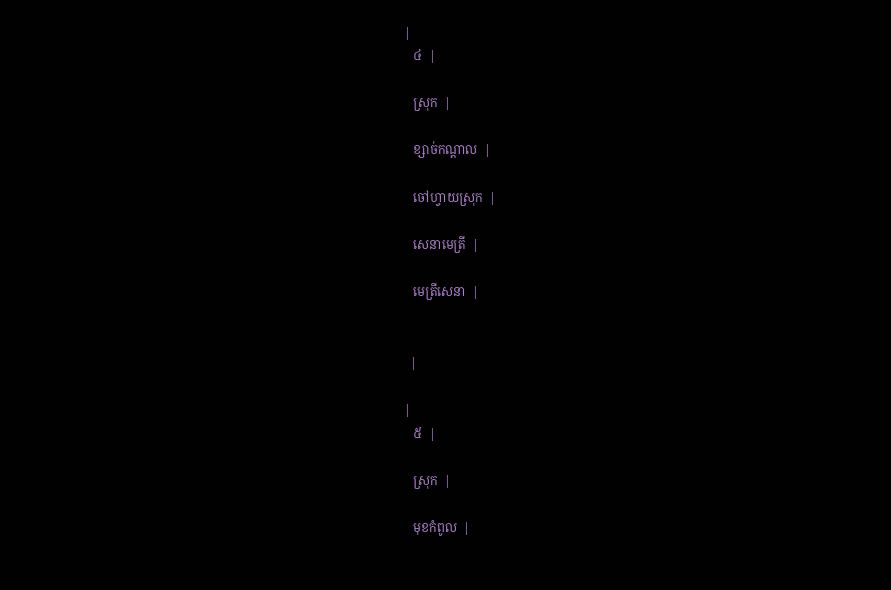|
   ៤  |

   ស្រុក  |

   ខ្សាច់កណ្ដាល  |

   ចៅហ្វាយស្រុក  |

   សេនាមេត្រី  |

   មេត្រីសេនា  |


  |

|
   ៥  |

   ស្រុក  |

   មុខកំពូល  |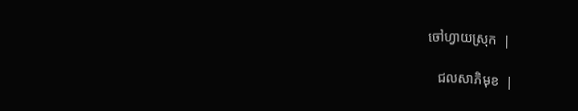ចៅហ្វាយស្រុក  |

   ជលសាភិមុខ  |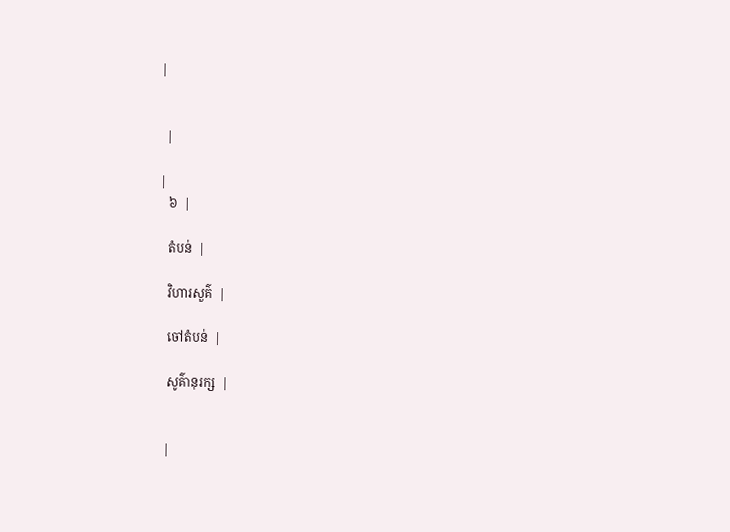|


  |

|
   ៦  |

   តំបន់  |

   វិហារសួគ៌  |

   ចៅតំបន់  |

   សូគ៌ានុរក្ស  |


  |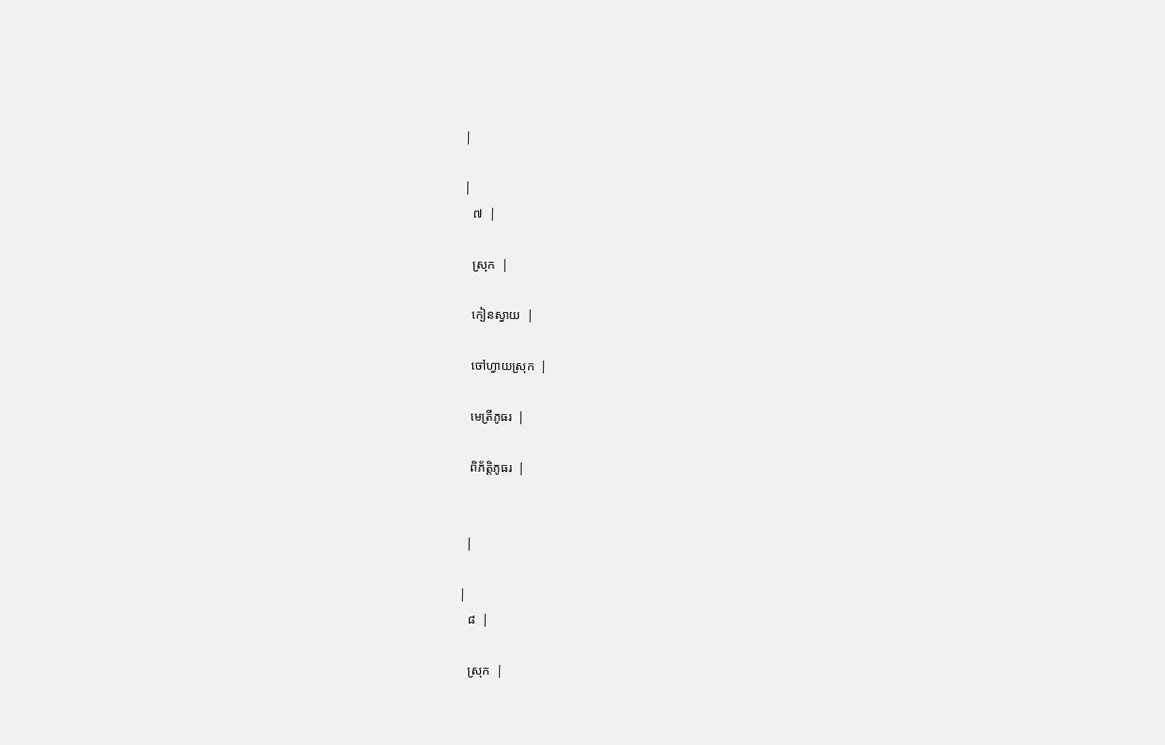|

|
   ៧  |

   ស្រុក  |

   កៀនស្វាយ  |

   ចៅហ្វាយស្រុក  |

   មេត្រីភូធរ  |

   ពិភ័ត្តិភូធរ  |


  |

|
   ៨  |

   ស្រុក  |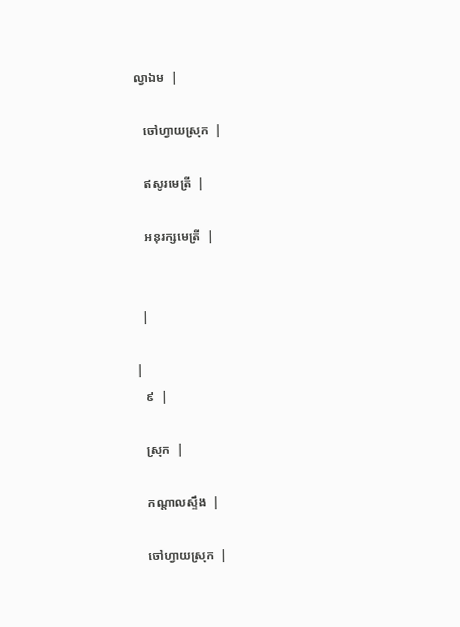ល្វាឯម  |

   ចៅហ្វាយស្រុក  |

   ឥសូរមេត្រី  |

   អនុរក្សមេត្រី  |


  |

|
   ៩  |

   ស្រុក  |

   កណ្ដាលស្ទឹង  |

   ចៅហ្វាយស្រុក  |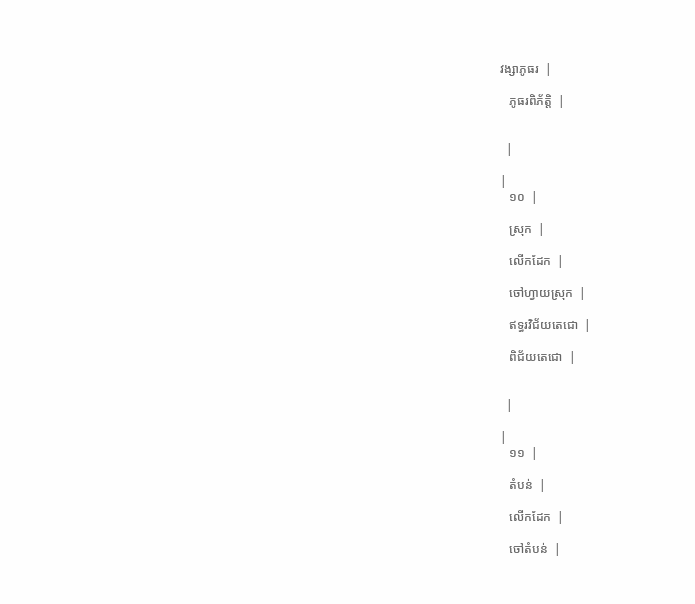វង្សាភូធរ  |

   ភូធរពិភ័ត្តិ  |


  |

|
   ១០  |

   ស្រុក  |

   លើកដែក  |

   ចៅហ្វាយស្រុក  |

   ឥទ្ធរវិជ័យតេជោ  |

   ពិជ័យតេជោ  |


  |

|
   ១១  |

   តំបន់  |

   លើកដែក  |

   ចៅតំបន់  |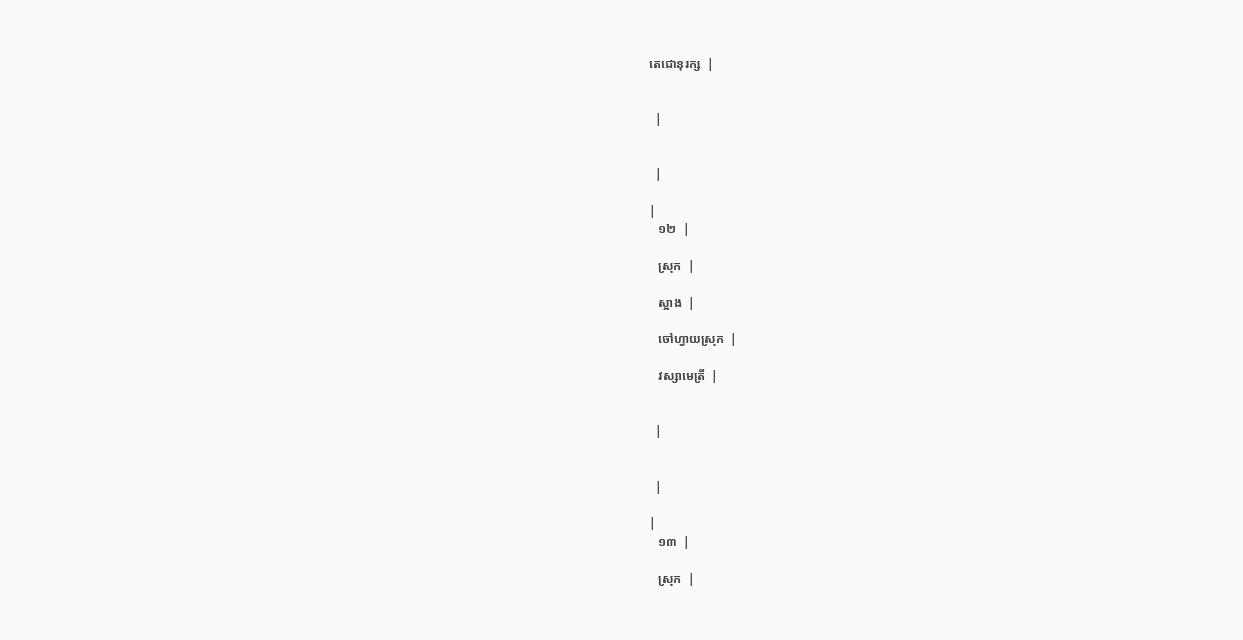តេជោនុរក្ស  |


  |


  |

|
   ១២  |

   ស្រុក  |

   ស្អាង  |

   ចៅហ្វាយស្រុក  |

   វស្សាមេត្រី  |


  |


  |

|
   ១៣  |

   ស្រុក  |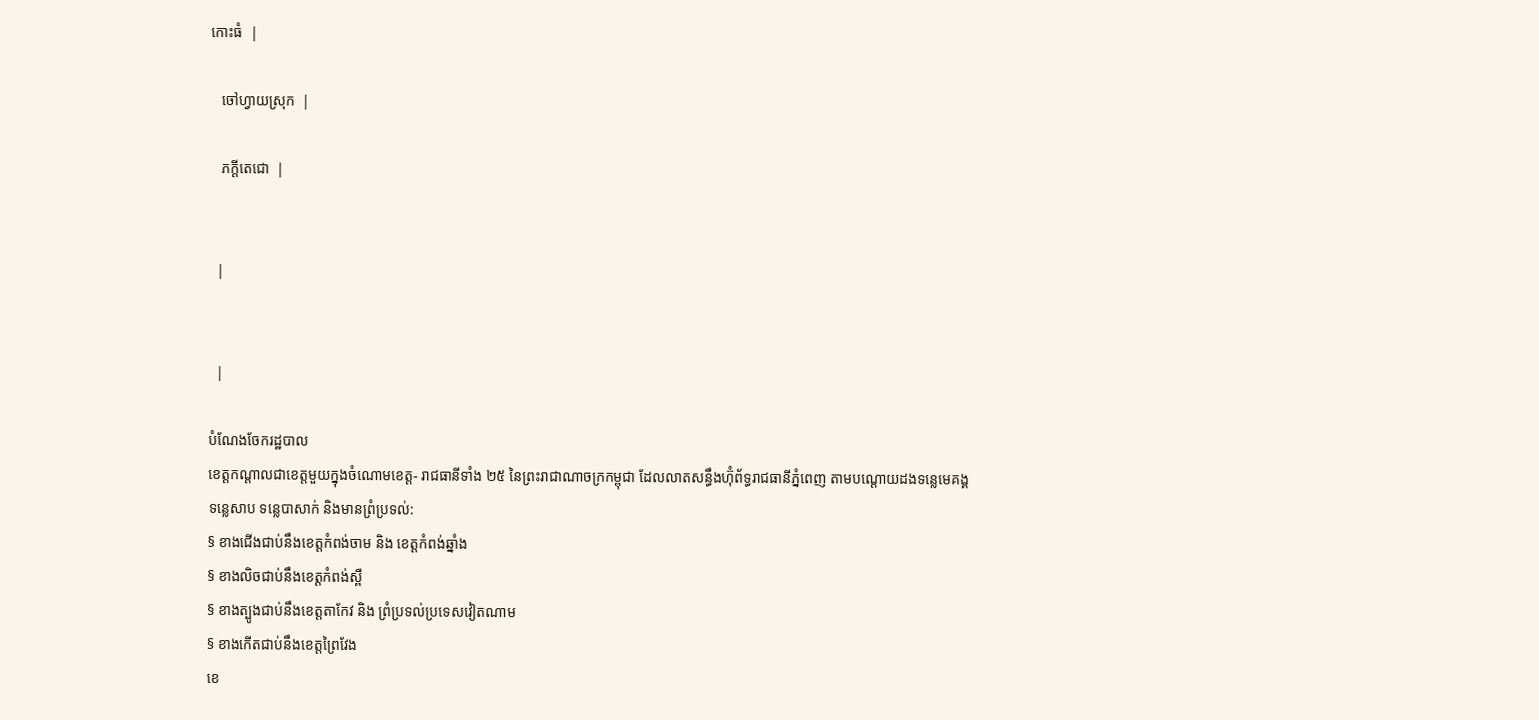កោះធំ  |

   ចៅហ្វាយស្រុក  |

   ភក្ដីតេជោ  |


  |


  |

បំណែងចែករដ្ឋបាល
ខេត្តកណ្តាលជាខេត្តមួយក្នុងចំណោមខេត្ត- រាជធានីទាំង ២៥ នៃព្រះរាជាណាចក្រកម្ពុជា ដែលលាតសន្ធឹងហ៊ុំព័ទ្ធរាជធានីភ្នំពេញ តាមបណ្តោយដងទនេ្លមេគង្គ ទនេ្លសាប ទន្លេបាសាក់ និងមានព្រំប្រទល់:
§ ខាងជើងជាប់នឹងខេត្តកំពង់ចាម និង ខេត្តកំពង់ឆ្នាំង
§ ខាងលិចជាប់នឹងខេត្តកំពង់ស្ពឺ
§ ខាងត្បូងជាប់នឹងខេត្តតាកែវ និង ព្រំប្រទល់ប្រទេសវៀតណាម
§ ខាងកើតជាប់នឹងខេត្តព្រៃវែង
ខេ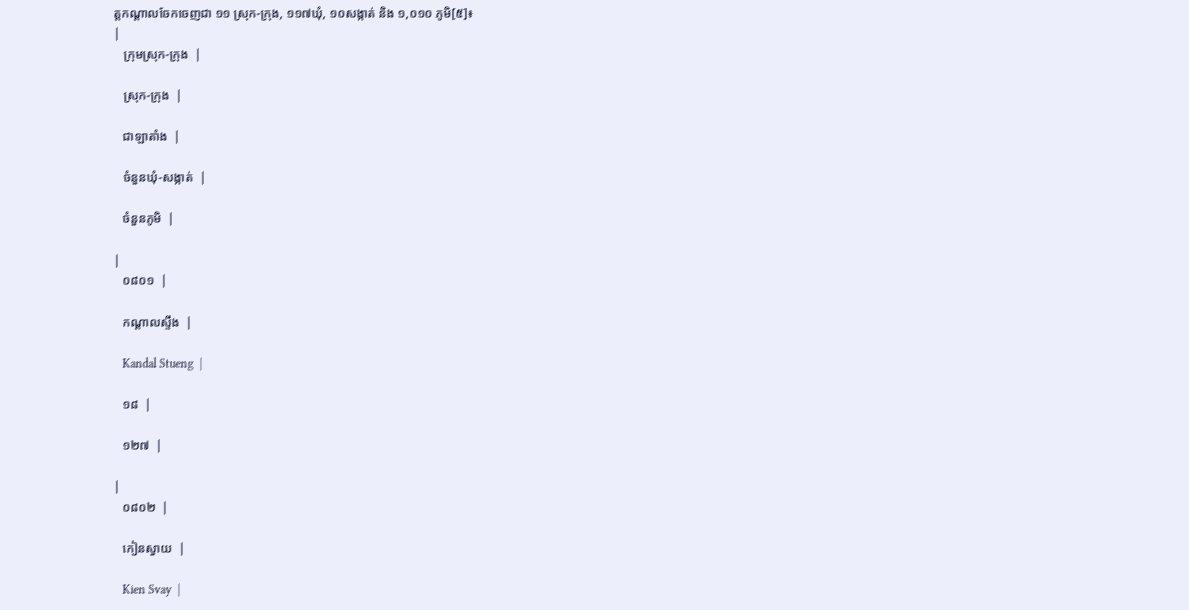ត្តកណ្ដាលចែកចេញជា ១១ ស្រុក-ក្រុង, ១១៧ឃុំ, ១០សង្កាត់ និង ១,០១០ ភូមិ[៥]៖
|
   ក្រុមស្រុក-ក្រុង  |

   ស្រុក-ក្រុង  |

   ជាឡាតាំង  |

   ចំនួនឃុំ-សង្កាត់  |

   ចំនួនភូមិ  |

|
   ០៨០១  |

   កណ្ដាលស្ទឹង  |

   Kandal Stueng  |

   ១៨  |

   ១២៧  |

|
   ០៨០២  |

   កៀនស្វាយ  |

   Kien Svay  |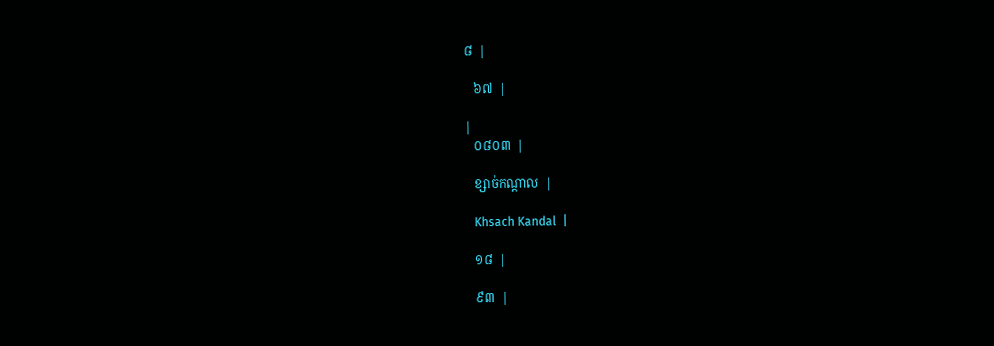៨  |

   ៦៧  |

|
   ០៨០៣  |

   ខ្សាច់កណ្តាល  |

   Khsach Kandal  |

   ១៨  |

   ៩៣  |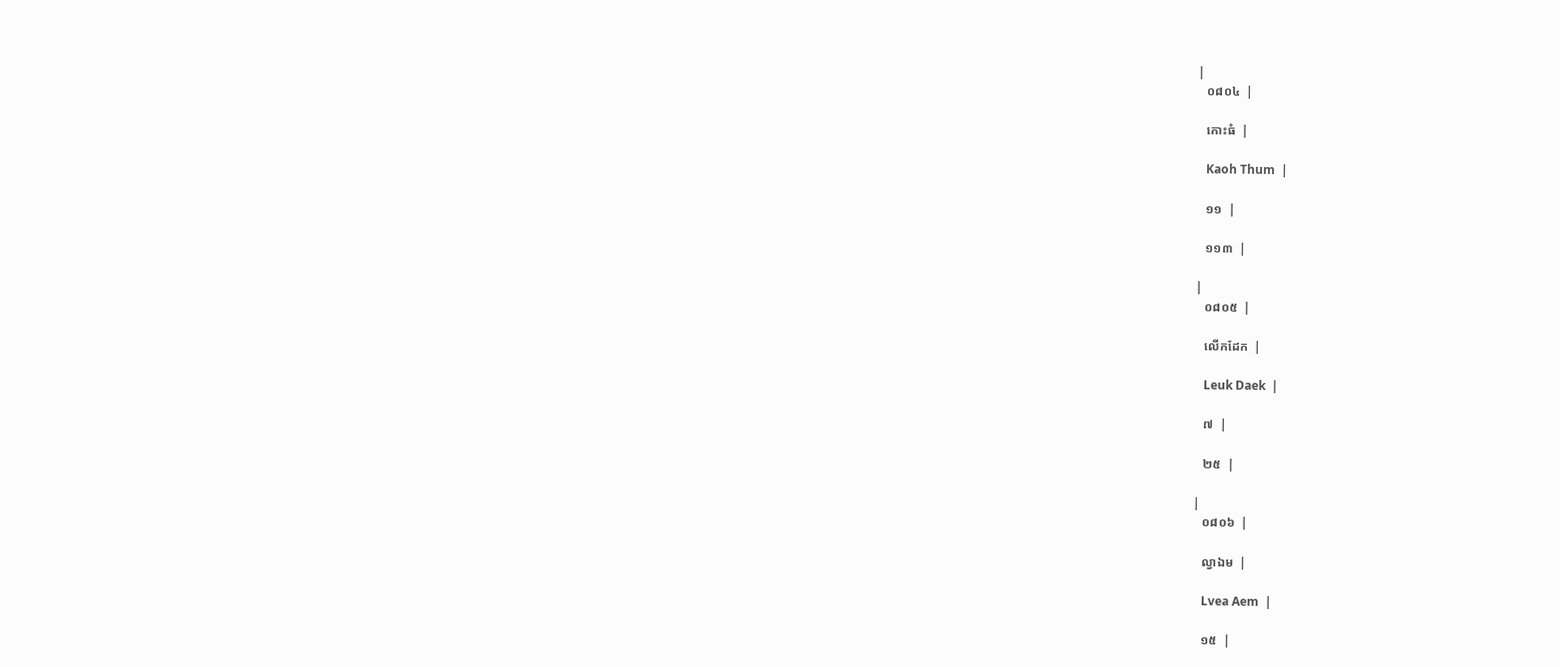|
   ០៨០៤  |

   កោះធំ  |

   Kaoh Thum  |

   ១១  |

   ១១៣  |

|
   ០៨០៥  |

   លើកដែក  |

   Leuk Daek  |

   ៧  |

   ២៥  |

|
   ០៨០៦  |

   ល្វាឯម  |

   Lvea Aem  |

   ១៥  |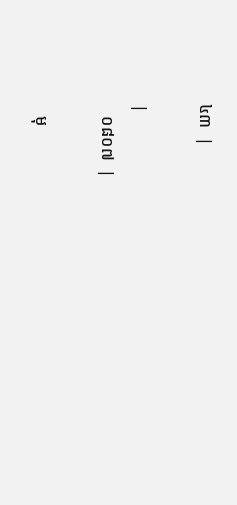៤៣  |

|
   ០៨០៧  |

   មុ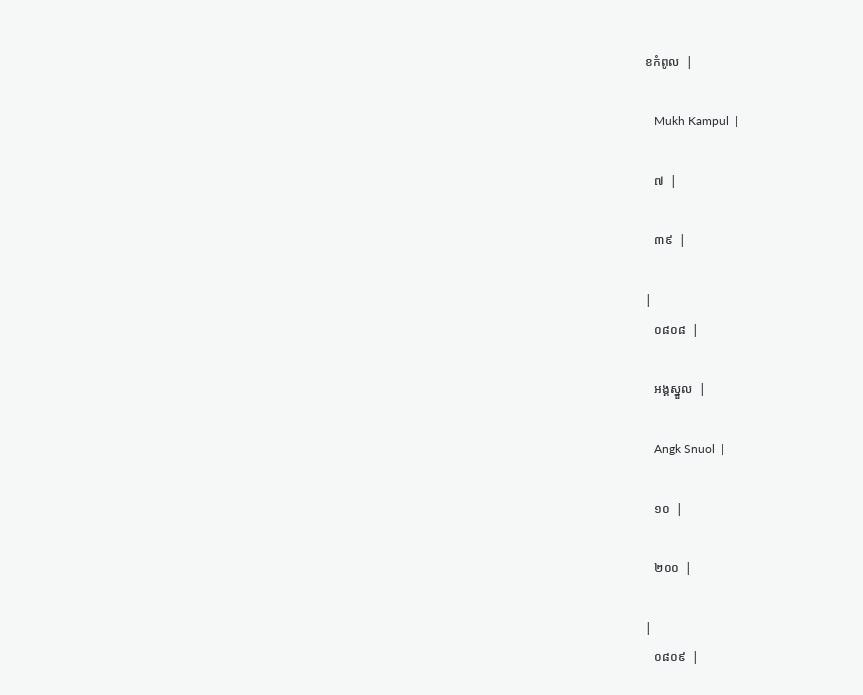ខកំពូល  |

   Mukh Kampul  |

   ៧  |

   ៣៩  |

|
   ០៨០៨  |

   អង្គស្នួល  |

   Angk Snuol  |

   ១០  |

   ២០០  |

|
   ០៨០៩  |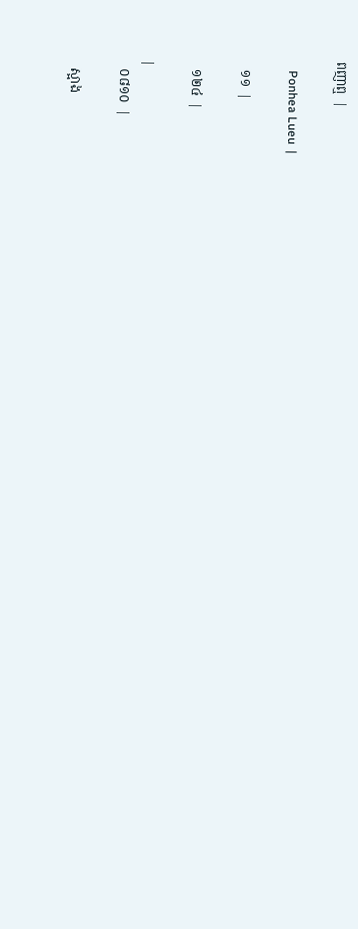ពញាឮ  |

   Ponhea Lueu  |

   ១១  |

   ១២៤  |

|
   ០៨១០  |

   ស្អាង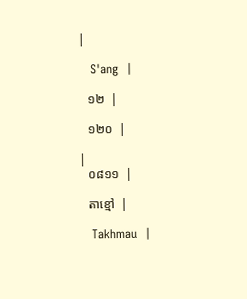|

   S'ang  |

   ១២  |

   ១២០  |

|
   ០៨១១  |

   តាខ្មៅ  |

   Takhmau  |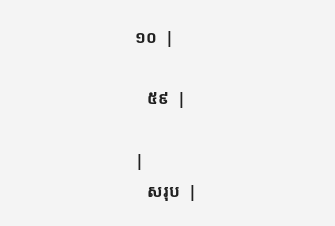១០  |

   ៥៩  |

|
   សរុប  |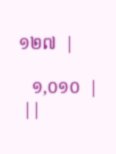១២៧  |

   ១,០១០  |
 ||